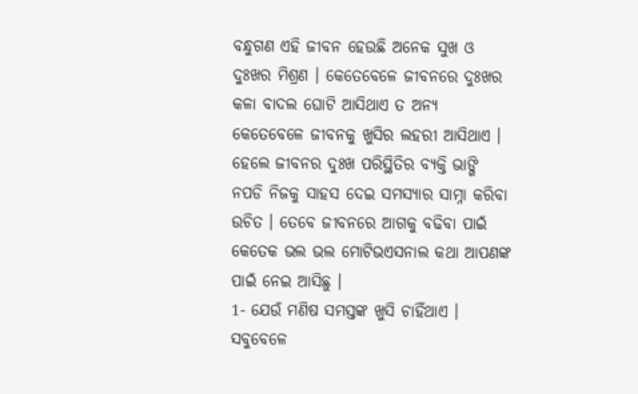ବନ୍ଧୁଗଣ ଏହି ଜୀବନ ହେଉଛି ଅନେକ ସୁଖ ଓ ଦୁଃଖର ମିଶ୍ରଣ । କେତେବେଳେ ଜୀବନରେ ଦୁଃଖର କଳା ବାଦଲ ଘୋଟି ଆସିଥାଏ ତ ଅନ୍ୟ କେତେବେଳେ ଜୀବନକୁ ଖୁସିର ଲହରୀ ଆସିଥାଏ । ହେଲେ ଜୀବନର ଦୁଃଖ ପରିସ୍ଥିତିର ବ୍ୟକ୍ତି ଭାଙ୍ଗି ନପଡି ନିଜକୁ ସାହସ ଦେଇ ସମସ୍ଯାର ସାମ୍ନା କରିବା ଉଚିତ । ତେବେ ଜୀବନରେ ଆଗକୁ ବଢିବା ପାଇଁ କେତେକ ଭଲ ଭଲ ମୋଟିଭଏସନାଲ କଥା ଆପଣଙ୍କ ପାଇଁ ନେଇ ଆସିଛୁ ।
1- ଯେଉଁ ମଣିଷ ସମସ୍ତଙ୍କ ଖୁସି ଚାହିଁଥାଏ । ସବୁବେଳେ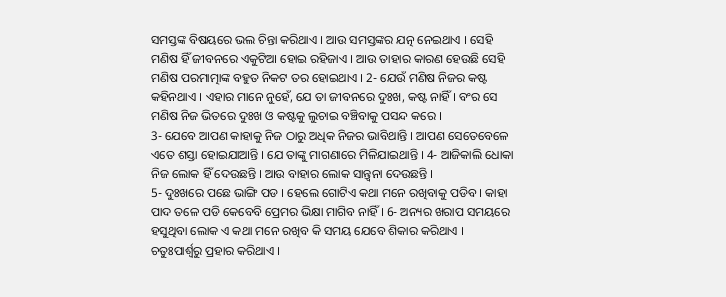ସମସ୍ତଙ୍କ ବିଷୟରେ ଭଲ ଚିନ୍ତା କରିଥାଏ । ଆଉ ସମସ୍ତଙ୍କର ଯତ୍ନ ନେଇଥାଏ । ସେହି ମଣିଷ ହିଁ ଜୀବନରେ ଏକୁଟିଆ ହୋଇ ରହିଜାଏ । ଆଉ ତାହାର କାରଣ ହେଉଛି ସେହି ମଣିଷ ପରମାତ୍ମାଙ୍କ ବହୁତ ନିକଟ ତର ହୋଇଥାଏ । 2- ଯେଉଁ ମଣିଷ ନିଜର କଷ୍ଟ କହିନଥାଏ । ଏହାର ମାନେ ନୁହେଁ, ଯେ ତା ଜୀବନରେ ଦୁଃଖ, କଷ୍ଟ ନାହିଁ । ବଂର ସେ ମଣିଷ ନିଜ ଭିତରେ ଦୁଃଖ ଓ କଷ୍ଟକୁ ଲୁଚାଇ ବଞ୍ଚିବାକୁ ପସନ୍ଦ କରେ ।
3- ଯେବେ ଆପଣ କାହାକୁ ନିଜ ଠାରୁ ଅଧିକ ନିଜର ଭାବିଥାନ୍ତି । ଆପଣ ସେତେବେଳେ ଏତେ ଶସ୍ତା ହୋଇଯାଆନ୍ତି । ଯେ ତାଙ୍କୁ ମାଗଣାରେ ମିଳିଯାଇଥାନ୍ତି । 4- ଆଜିକାଲି ଧୋକା ନିଜ ଲୋକ ହିଁ ଦେଉଛନ୍ତି । ଆଉ ବାହାର ଲୋକ ସାନ୍ତ୍ଵନା ଦେଉଛନ୍ତି ।
5- ଦୁଃଖରେ ପଛେ ଭାଙ୍ଗି ପଡ । ହେଲେ ଗୋଟିଏ କଥା ମନେ ରଖିବାକୁ ପଡିବ । କାହା ପାଦ ତଳେ ପଡି କେବେବି ପ୍ରେମର ଭିକ୍ଷା ମାଗିବ ନାହିଁ । 6- ଅନ୍ୟର ଖରାପ ସମୟରେ ହସୁଥିବା ଲୋକ ଏ କଥା ମନେ ରଖିବ କି ସମୟ ଯେବେ ଶିକାର କରିଥାଏ । ଚତୁଃପାର୍ଶ୍ଵରୁ ପ୍ରହାର କରିଥାଏ ।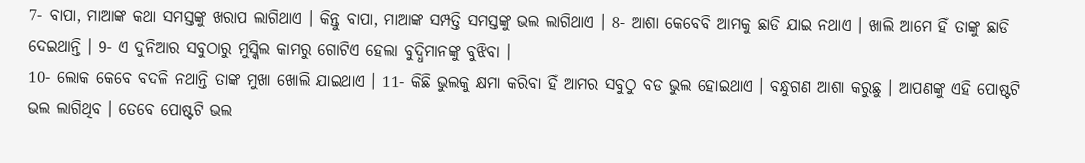7- ବାପା, ମାଆଙ୍କ କଥା ସମସ୍ତଙ୍କୁ ଖରାପ ଲାଗିଥାଏ । କିନ୍ତୁ ବାପା, ମାଆଙ୍କ ସମ୍ପତ୍ତି ସମସ୍ତଙ୍କୁ ଭଲ ଲାଗିଥାଏ । 8- ଆଶା କେବେବି ଆମକୁ ଛାଡି ଯାଇ ନଥାଏ । ଖାଲି ଆମେ ହିଁ ତାଙ୍କୁ ଛାଡି ଦେଇଥାନ୍ତି । 9- ଏ ଦୁନିଆର ସବୁଠାରୁ ମୁସ୍କିଲ କାମରୁ ଗୋଟିଏ ହେଲା ବୁଦ୍ଧିମାନଙ୍କୁ ବୁଝିବା ।
10- ଲୋକ କେବେ ବଦଳି ନଥାନ୍ତି ତାଙ୍କ ମୁଖା ଖୋଲି ଯାଇଥାଏ । 11- କିଛି ଭୁଲକୁ କ୍ଷମା କରିବା ହିଁ ଆମର ସବୁଠୁ ବଡ ଭୁଲ ହୋଇଥାଏ । ବନ୍ଧୁଗଣ ଆଶା କରୁଛୁ । ଆପଣଙ୍କୁ ଏହି ପୋଷ୍ଟଟି ଭଲ ଲାଗିଥିବ । ତେବେ ପୋଷ୍ଟଟି ଭଲ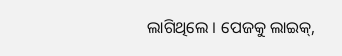ଲାଗିଥିଲେ । ପେଜକୁ ଲାଇକ୍,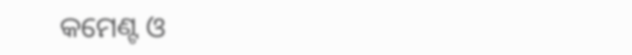କମେଣ୍ଟ ଓ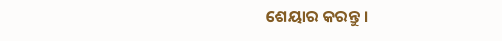ଶେୟାର କରନ୍ତୁ ।